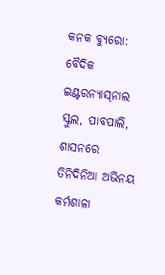କନକ ବ୍ୟୁରୋ: ବୈଦିକ ଇଣ୍ଟରନ୍ୟାସ୍‌ନାଲ ସ୍କୁଲ, ପାବପାଲି, ଶାସନରେ ତିନିଦିନିଆ ଅଭିନୟ କର୍ମଶାଳା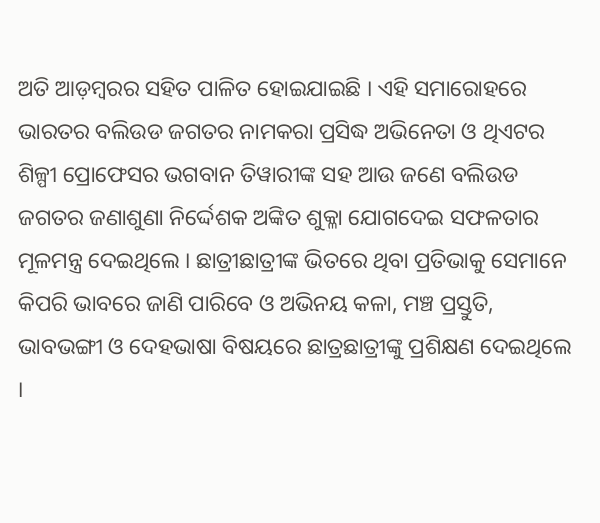ଅତି ଆଡ଼ମ୍ବରର ସହିତ ପାଳିତ ହୋଇଯାଇଛି । ଏହି ସମାରୋହରେ ଭାରତର ବଲିଉଡ ଜଗତର ନାମକରା ପ୍ରସିଦ୍ଧ ଅଭିନେତା ଓ ଥିଏଟର ଶିଳ୍ପୀ ପ୍ରୋଫେସର ଭଗବାନ ତିୱାରୀଙ୍କ ସହ ଆଉ ଜଣେ ବଲିଉଡ ଜଗତର ଜଣାଶୁଣା ନିର୍ଦ୍ଦେଶକ ଅଙ୍କିତ ଶୁକ୍ଳା ଯୋଗଦେଇ ସଫଳତାର ମୂଳମନ୍ତ୍ର ଦେଇଥିଲେ । ଛାତ୍ରୀଛାତ୍ରୀଙ୍କ ଭିତରେ ଥିବା ପ୍ରତିଭାକୁ ସେମାନେ କିପରି ଭାବରେ ଜାଣି ପାରିବେ ଓ ଅଭିନୟ କଳା, ମଞ୍ଚ ପ୍ରସ୍ତୁତି, ଭାବଭଙ୍ଗୀ ଓ ଦେହଭାଷା ବିଷୟରେ ଛାତ୍ରଛାତ୍ରୀଙ୍କୁ ପ୍ରଶିକ୍ଷଣ ଦେଇଥିଲେ ।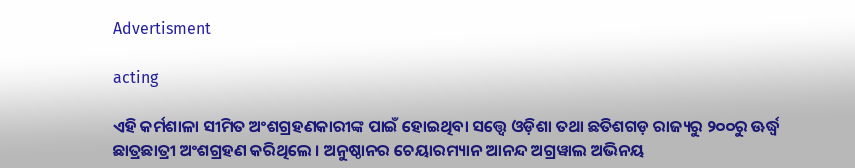Advertisment

acting

ଏହି କର୍ମଶାଳା ସୀମିତ ଅଂଶଗ୍ରହଣକାରୀଙ୍କ ପାଇଁ ହୋଇଥିବା ସତ୍ତ୍ୱେ ଓଡ଼ିଶା ତଥା ଛତିଶଗଡ଼ ରାଜ୍ୟରୁ ୨୦୦ରୁ ଊର୍ଦ୍ଧ୍ୱ ଛାତ୍ରଛାତ୍ରୀ ଅଂଶଗ୍ରହଣ କରିଥିଲେ । ଅନୁଷ୍ଠାନର ଚେୟାରମ୍ୟାନ ଆନନ୍ଦ ଅଗ୍ରୱାଲ ଅଭିନୟ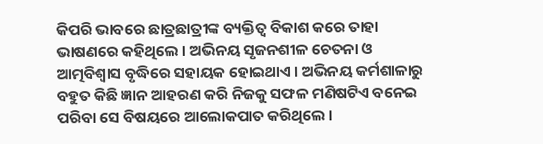କିପରି ଭାବରେ ଛାତ୍ରଛାତ୍ରୀଙ୍କ ବ୍ୟକ୍ତିତ୍ୱ ବିକାଶ କରେ ତାହା ଭାଷଣରେ କହିଥିଲେ । ଅଭିନୟ ସୃଜନଶୀଳ ଚେତନା ଓ ଆତ୍ମବିଶ୍ୱାସ ବୃଦ୍ଧିରେ ସହାୟକ ହୋଇଥାଏ । ଅଭିନୟ କର୍ମଶାଳାରୁ ବହୁତ କିଛି ଜ୍ଞାନ ଆହରଣ କରି ନିଜକୁ ସଫଳ ମଣିଷଟିଏ ବନେଇ ପରିବା ସେ ବିଷୟରେ ଆଲୋକପାତ କରିଥିଲେ ।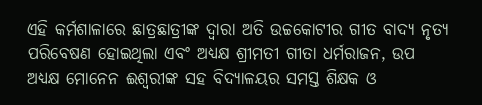ଏହି କର୍ମଶାଳାରେ ଛାତ୍ରଛାତ୍ରୀଙ୍କ ଦ୍ୱାରା ଅତି ଉଚ୍ଚକୋଟୀର ଗୀତ ବାଦ୍ୟ ନୃତ୍ୟ ପରିବେଷଣ ହୋଇଥିଲା ଏବଂ ଅଧ୍ୟକ୍ଷ ଶ୍ରୀମତୀ ଗୀତା ଧର୍ମରାଜନ, ଉପ ଅଧ୍ୟକ୍ଷ ମୋନେନ ଈଶ୍ୱରୀଙ୍କ ସହ ବିଦ୍ୟାଳୟର ସମସ୍ତ ଶିକ୍ଷକ ଓ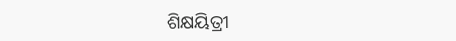ଶିକ୍ଷୟିତ୍ରୀ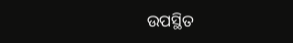ଉପସ୍ଥିତ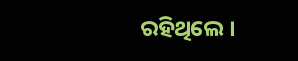ରହିଥିଲେ ।